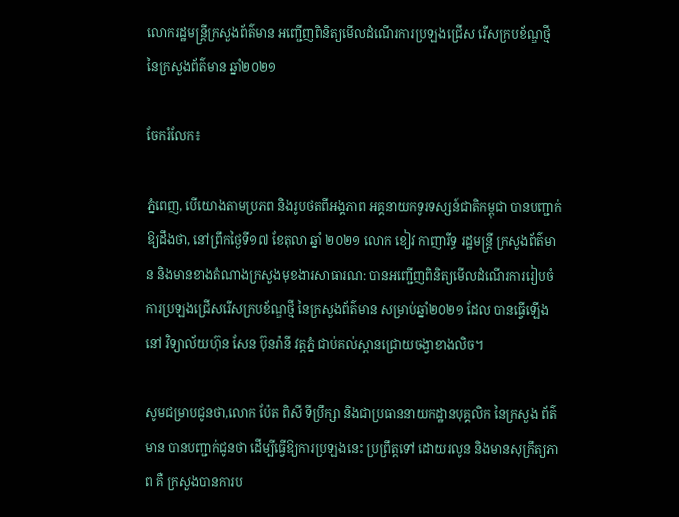លោករដ្ឋមន្ត្រីក្រសួងព័ត៌មាន អញ្ជេីញពិនិត្យមេីលដំណើរការប្រឡងជ្រើស រើសក្របខ័ណ្ឌថ្មី នៃក្រសួងព័ត៌មាន ឆ្នាំ២០២១

ចែករំលែក៖

ភ្នំពេញ, បើយោងតាមប្រភព និងរូបថតពីអង្គភាព អគ្គនាយកទូរទស្សន៍ជាតិកម្ពុជា បានបញ្ជាក់ឱ្យដឹងថា, នៅព្រឹកថ្ងៃទី១៧ ខែតុលា ឆ្នាំ ២០២១ លោក ខៀវ កាញារីទ្ធ រដ្ឋមន្រ្តី ក្រសួងព័ត៌មាន និងមានខាងតំណាងក្រសួងមុខងារសាធារណ: បានអញ្ជេីញពិនិត្យមេីលដំណេីរការរៀបចំការប្រឡងជ្រើសរើសក្របខ័ណ្ឌថ្មី នៃក្រសួងព័ត៌មាន សម្រាប់ឆ្នាំ២០២១ ដែល បានធ្វេីឡេីងនៅ វិទ្យាល័យហ៊ុន សែន ប៊ុនរ៉ានី វត្តភ្នំ ជាប់គល់ស្ពានជ្រោយចង្វាខាងលិច។

សូមជម្រាបជូនថា,លោក ប៉ែត ពិសី ទីប្រឹក្សា និងជាប្រធាននាយកដ្ឋានបុគ្គលិក នៃក្រសួង ព័ត៌មាន បានបញ្ជាក់ជូនថា ដេីម្បីធ្វេីឱ្យការប្រឡងនេះ ប្រព្រឹត្តទៅ ដោយរលូន និងមានសុក្រឹត្យភាព គឺ ក្រសួងបានការប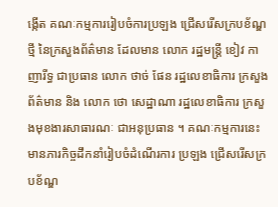ង្កេីត គណៈកម្មការរៀបចំការប្រឡង ជ្រើសរើសក្របខ័ណ្ឌថ្មី នៃក្រសួងព័ត៌មាន ដែលមាន លោក រដ្ឋមន្រ្តី ខៀវ កាញារីទ្ធ ជាប្រធាន លោក ថាច់ ផែន រដ្ឋលេខាធិការ ក្រសួងព័ត៌មាន និង លោក ថោ សេដ្ឋាណា រដ្ឋលេខាធិការ ក្រសួងមុខងារសាធារណៈ ជាអនុប្រធាន ។ គណៈកម្មការនេះ មានភារកិច្ចដឹកនាំរៀបចំដំណេីរការ ប្រឡង ជ្រេីសរេីសក្របខ័ណ្ឌ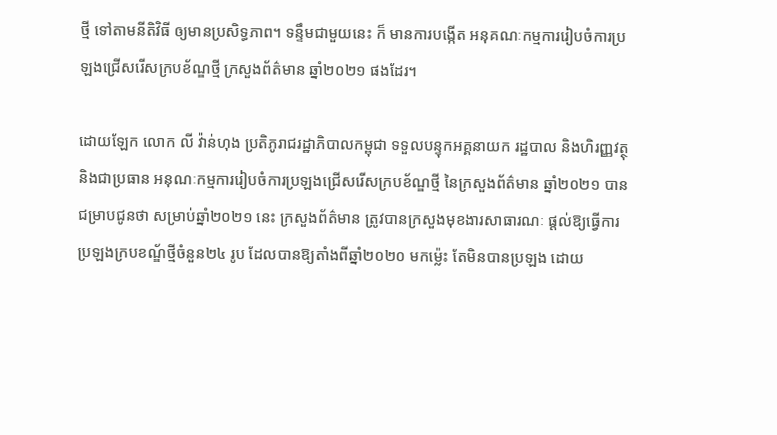ថ្មី ទៅតាមនីតិវិធី ឲ្យមានប្រសិទ្ធភាព។ ទន្ទឹមជាមួយនេះ ក៏ មានការបង្កេីត អនុគណៈកម្មការរៀបចំការប្រឡងជ្រេីសរេីសក្របខ័ណ្ឌថ្មី ក្រសួងព័ត៌មាន ឆ្នាំ២០២១ ផងដែរ។

ដោយឡែក លោក លី វ៉ាន់ហុង ប្រតិភូរាជរដ្ឋាភិបាលកម្ពុជា ទទួលបន្ទុកអគ្គនាយក រដ្ឋបាល និងហិរញ្ញវត្ថុ និងជាប្រធាន អនុណៈកម្មការរៀបចំការប្រឡងជ្រេីសរេីសក្របខ័ណ្ឌថ្មី នៃក្រសួងព័ត៌មាន ឆ្នាំ២០២១ បានជម្រាបជូនថា សម្រាប់ឆ្នាំ២០២១ នេះ ក្រសួងព័ត៌មាន ត្រូវបានក្រសួងមុខងារសាធារណៈ ផ្តល់ឱ្យធ្វើការប្រឡងក្របខណ័្ឌថ្មីចំនួន២៤ រូប ដែលបានឱ្យតាំងពីឆ្នាំ២០២០ មកម្ល៉េះ តែមិនបានប្រឡង ដោយ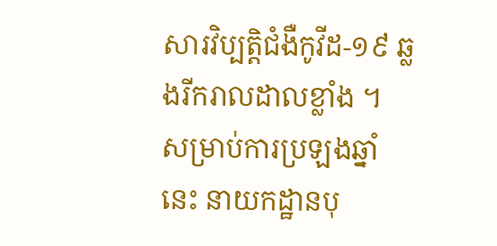សារវិប្បត្តិជំងឺកូវីដ-១៩ ឆ្លងរីករាលដាលខ្លាំង ។ សម្រាប់ការប្រឡងឆ្នាំនេះ នាយកដ្ឋានបុ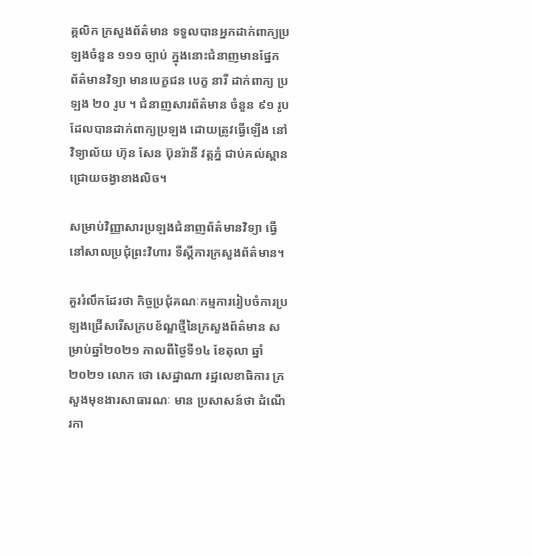គ្គលិក ក្រសួងព័ត៌មាន ទទួលបានអ្នកដាក់ពាក្យប្រឡងចំនួន ១១១ ច្បាប់ ក្នុងនោះជំនាញមានផ្នែក ព័ត៌មានវិទ្យា មានបេក្ខជន បេក្ខ នារី ដាក់ពាក្យ ប្រឡង ២០ រូប ។ ជំនាញសារព័ត៌មាន ចំនួន ៩១ រូប ដែលបានដាក់ពាក្យប្រឡង ដោយត្រូវធ្វេីឡេីង នៅ វិទ្យាល័យ ហ៊ុន សែន ប៊ុនរ៉ានី វត្តភ្នំ ជាប់គល់ស្ពានជ្រោយចង្វាខាងលិច។

សម្រាប់វិញ្ញាសារប្រឡងជំនាញព័ត៌មានវិទ្យា ធ្វេីនៅសាលប្រជុំព្រះវិហារ ទីស្តីការក្រសួងព័ត៌មាន។

គួររំលឹកដែរថា កិច្ចប្រជុំគណៈកម្មការរៀបចំការប្រឡងជ្រើសរើសក្របខ័ណ្ឌថ្មីនៃក្រសួងព័ត៌មាន សម្រាប់ឆ្នាំ២០២១ កាលពីថ្ងៃទី១៤ ខែតុលា ឆ្នាំ ២០២១ លោក ថោ សេដ្ឋាណា រដ្ឋលេខាធិការ ក្រសួងមុខងារសាធារណៈ មាន ប្រសាសន៍ថា ដំណេីរកា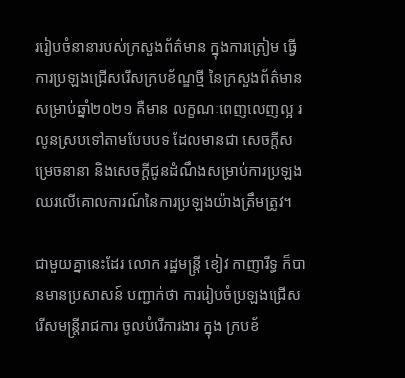ររៀបចំនានារបស់ក្រសួងព័ត៌មាន ក្នុងការត្រៀម ធ្វេីការប្រឡងជ្រើសរើសក្របខ័ណ្ឌថ្មី នៃក្រសួងព័ត៌មាន សម្រាប់ឆ្នាំ២០២១ គឺមាន លក្ខណៈពេញលេញល្អ រលូនស្របទៅតាមបែបបទ ដែលមានជា សេចក្តីសម្រេចនានា និងសេចក្តីជូនដំណឹងសម្រាប់ការប្រឡង ឈរលេីគោលការណ៍នៃការប្រឡងយ៉ាងត្រឹមត្រូវ។

ជាមួយគ្នានេះដែរ លោក រដ្ឋមន្រ្តី ខៀវ កាញារីទ្ធ ក៏បានមានប្រសាសន៍ បញ្ជាក់ថា ការរៀបចំប្រឡងជ្រេីសរេីសមន្រ្តីរាជការ ចូលបំរេីការងារ ក្នុង ក្របខ័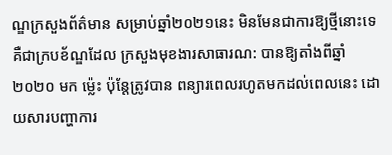ណ្ឌក្រសួងព័ត៌មាន សម្រាប់ឆ្នាំ២០២១នេះ មិនមែនជាការឱ្យថ្មីនោះទេ គឺជាក្របខ័ណ្ឌដែល ក្រសួងមុខងារសាធារណ: បានឱ្យតាំងពីឆ្នាំ២០២០ មក ម្ល៉េះ ប៉ុន្តែត្រូវបាន ពន្យារពេលរហូតមកដល់ពេលនេះ ដោយសារបញ្ហាការ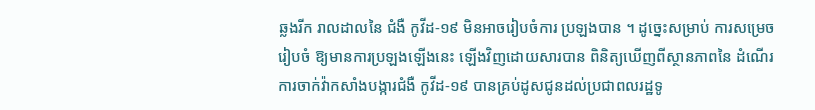ឆ្លងរីក រាលដាលនៃ ជំងឺ កូវីដ-១៩ មិនអាចរៀបចំការ ប្រឡងបាន ។ ដូច្នេះសម្រាប់ ការសម្រេចរៀបចំ ឱ្យមានការប្រឡងឡេីងនេះ ឡើងវិញដោយសារបាន ពិនិត្យឃេីញពីស្ថានភាពនៃ ដំណេីរការចាក់វ៉ាកសាំងបង្ការជំងឺ កូវីដ-១៩ បានគ្រប់ដូសជូនដល់ប្រជាពលរដ្ឋទូ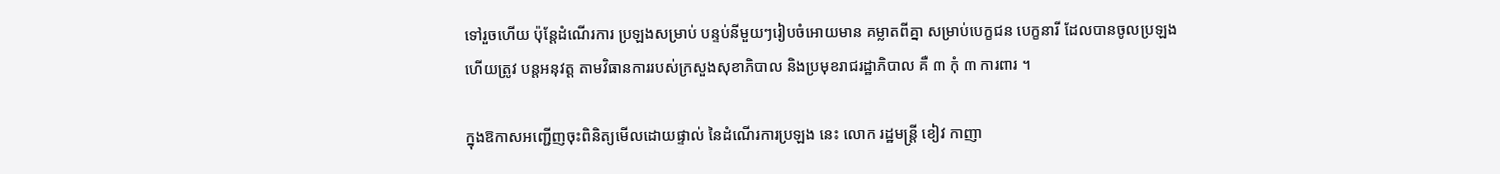ទៅរួចហេីយ ប៉ុន្តែដំណេីរការ ប្រឡងសម្រាប់ បន្ទប់នីមួយៗរៀបចំអោយមាន គម្លាតពីគ្នា សម្រាប់បេក្ខជន បេក្ខនារី ដែលបានចូលប្រឡង ហេីយត្រូវ បន្តអនុវត្ត តាមវិធានការរបស់ក្រសួងសុខាភិបាល និងប្រមុខរាជរដ្ឋាភិបាល គឺ ៣ កុំ ៣ ការពារ ។

ក្នុងឱកាសអញ្ជេីញចុះពិនិត្យមេីលដោយផ្ទាល់ នៃដំណេីរការប្រឡង នេះ លោក រដ្ឋមន្រ្តី ខៀវ កាញា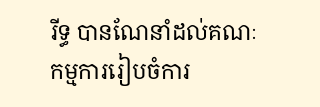រីទ្ធ បានណែនាំដល់គណៈកម្មការរៀបចំការ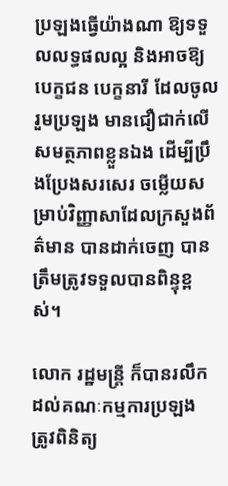ប្រឡងធ្វេីយ៉ាងណា ឱ្យទទួលលទ្ធផលល្អ និងអាចឱ្យ បេក្ខជន បេក្ខនារី ដែលចូលរួមប្រឡង មានជឿជាក់លេីសមត្ថភាពខ្លួនឯង ដេីម្បីប្រឹងប្រែងសរសេរ ចម្លេីយសម្រាប់វិញ្ញាសាដែលក្រសួងព័ត៌មាន បានដាក់ចេញ បានត្រឹមត្រូវទទួលបានពិន្ទុខ្ពស់។

លោក រដ្ឋមន្រ្តី ក៏បានរលឹកដល់គណៈកម្មការប្រឡង ត្រូវពិនិត្យ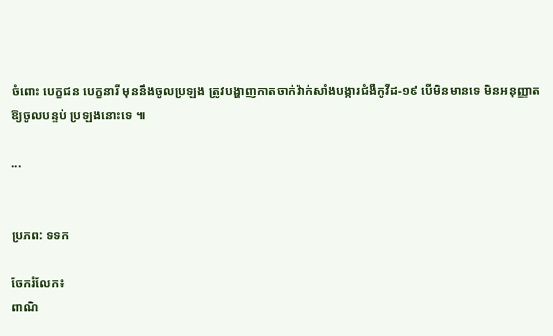ចំពោះ បេក្ខជន បេក្ខនារី មុននឹងចូលប្រឡង ត្រូវបង្ហាញកាតចាក់វ៉ាក់សាំងបង្ការជំងឺកូវីដ-១៩ បេីមិនមានទេ មិនអនុញ្ញាតឱ្យចូលបន្ទប់ ប្រឡងនោះទេ ៕

...


ប្រភព: ទទក

ចែករំលែក៖
ពាណិ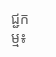ជ្ជកម្ម៖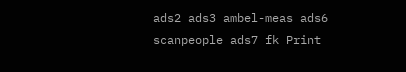ads2 ads3 ambel-meas ads6 scanpeople ads7 fk Print